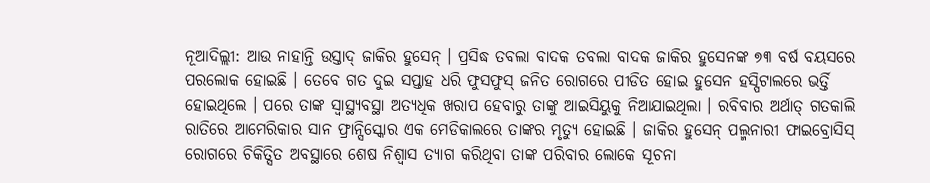ନୂଆଦିଲ୍ଲୀ: ଆଉ ନାହାନ୍ତି ଉସ୍ତାଦ୍ ଜାକିର ହୁସେନ୍ । ପ୍ରସିଦ୍ଧ ତବଲା ବାଦକ ତବଲା ବାଦକ ଜାକିର ହୁସେନଙ୍କ ୭୩ ବର୍ଷ ବୟସରେ ପରଲୋକ ହୋଇଛି । ତେବେ ଗତ ଦୁଇ ସପ୍ତାହ ଧରି ଫୁସଫୁସ୍ ଜନିତ ରୋଗରେ ପୀଡିତ ହୋଇ ହୁସେନ ହସ୍ପିଟାଲରେ ଭର୍ତ୍ତି ହୋଇଥିଲେ । ପରେ ତାଙ୍କ ସ୍ବାସ୍ଥ୍ୟବସ୍ଥା ଅତ୍ୟଧିକ ଖରାପ ହେବାରୁ ତାଙ୍କୁ ଆଇସିୟୁକୁ ନିଆଯାଇଥିଲା । ରବିବାର ଅର୍ଥାତ୍ ଗତକାଲି ରାତିରେ ଆମେରିକାର ସାନ ଫ୍ରାନ୍ସିସ୍କୋର ଏକ ମେଡିକାଲରେ ତାଙ୍କର ମୃତ୍ୟୁ ହୋଇଛି । ଜାକିର ହୁସେନ୍ ପଲ୍ମନାରୀ ଫାଇବ୍ରୋସିସ୍ ରୋଗରେ ଚିକିତ୍ସିତ ଅବସ୍ଥାରେ ଶେଷ ନିଶ୍ବାସ ତ୍ୟାଗ କରିଥିବା ତାଙ୍କ ପରିବାର ଲୋକେ ସୂଚନା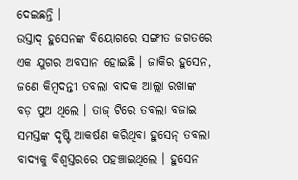ଦେଇଛନ୍ତି ।
ଉସ୍ତାଦ୍ ହୁସେନଙ୍କ ବିୟୋଗରେ ସଙ୍ଗୀତ ଜଗତରେ ଏକ ଯୁଗର ଅବସାନ ହୋଇଛି । ଜାକିର ହୁସେନ, ଜଣେ କିମ୍ବଦନ୍ତୀ ତବଲା ବାଦକ ଆଲ୍ଲା ରଖାଙ୍କ ବଡ଼ ପୁଅ ଥିଲେ । ତାଜ୍ ଟିରେ ତବଲା ବଜାଇ ସମସ୍ତଙ୍କ ଦୃଷ୍ଟି ଆକର୍ଷଣ କରିଥିବା ହୁସେନ୍ ତବଲା ବାଦ୍ୟକୁ ବିଶ୍ବସ୍ତରରେ ପହଞ୍ଚାଇଥିଲେ । ହୁସେନ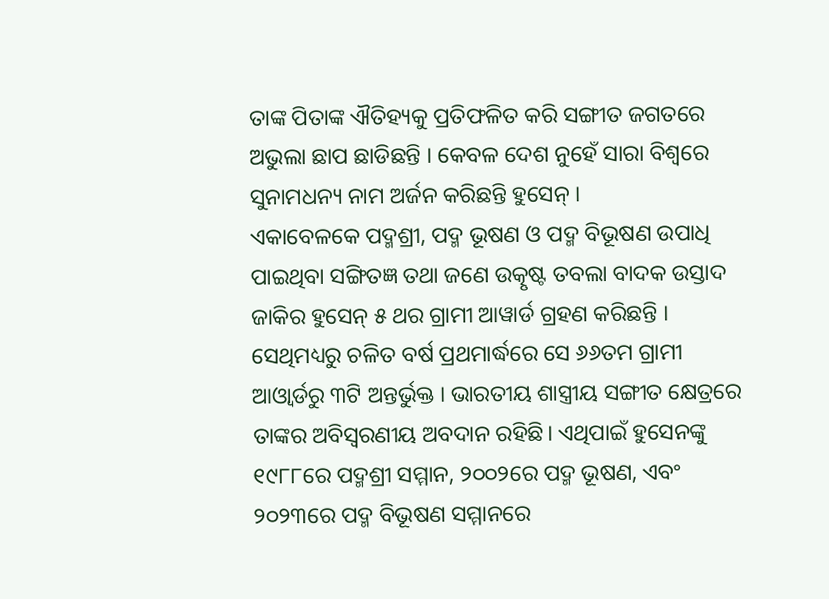ତାଙ୍କ ପିତାଙ୍କ ଐତିହ୍ୟକୁ ପ୍ରତିଫଳିତ କରି ସଙ୍ଗୀତ ଜଗତରେ ଅଭୁଲା ଛାପ ଛାଡିଛନ୍ତି । କେବଳ ଦେଶ ନୁହେଁ ସାରା ବିଶ୍ବରେ ସୁନାମଧନ୍ୟ ନାମ ଅର୍ଜନ କରିଛନ୍ତି ହୁସେନ୍ ।
ଏକାବେଳକେ ପଦ୍ମଶ୍ରୀ, ପଦ୍ମ ଭୂଷଣ ଓ ପଦ୍ମ ବିଭୂଷଣ ଉପାଧି ପାଇଥିବା ସଙ୍ଗିତଜ୍ଞ ତଥା ଜଣେ ଉତ୍କୃଷ୍ଟ ତବଲା ବାଦକ ଉସ୍ତାଦ ଜାକିର ହୁସେନ୍ ୫ ଥର ଗ୍ରାମୀ ଆୱାର୍ଡ ଗ୍ରହଣ କରିଛନ୍ତି । ସେଥିମଧ୍ୟରୁ ଚଳିତ ବର୍ଷ ପ୍ରଥମାର୍ଦ୍ଧରେ ସେ ୬୬ତମ ଗ୍ରାମୀ ଆଓ୍ବାର୍ଡରୁ ୩ଟି ଅନ୍ତର୍ଭୁକ୍ତ । ଭାରତୀୟ ଶାସ୍ତ୍ରୀୟ ସଙ୍ଗୀତ କ୍ଷେତ୍ରରେ ତାଙ୍କର ଅବିସ୍ବରଣୀୟ ଅବଦାନ ରହିଛି। ଏଥିପାଇଁ ହୁସେନଙ୍କୁ ୧୯୮୮ରେ ପଦ୍ମଶ୍ରୀ ସମ୍ମାନ, ୨୦୦୨ରେ ପଦ୍ମ ଭୂଷଣ, ଏବଂ ୨୦୨୩ରେ ପଦ୍ମ ବିଭୂଷଣ ସମ୍ମାନରେ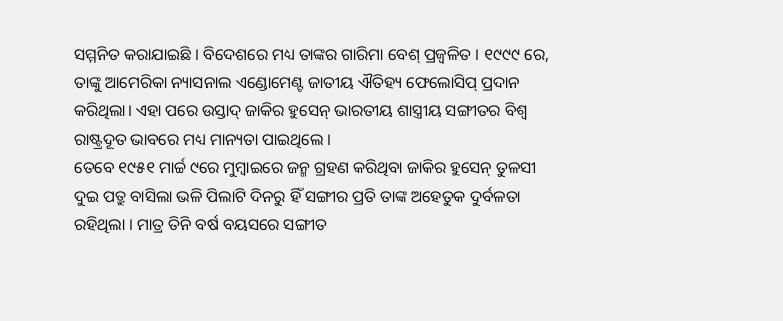ସମ୍ମନିତ କରାଯାଇଛି । ବିଦେଶରେ ମଧ୍ୟ ତାଙ୍କର ଗାରିମା ବେଶ୍ ପ୍ରଜ୍ବଳିତ । ୧୯୯୯ ରେ, ତାଙ୍କୁ ଆମେରିକା ନ୍ୟାସନାଲ ଏଣ୍ଡୋମେଣ୍ଟ ଜାତୀୟ ଐତିହ୍ୟ ଫେଲୋସିପ୍ ପ୍ରଦାନ କରିଥିଲା। ଏହା ପରେ ଉସ୍ତାଦ୍ ଜାକିର ହୁସେନ୍ ଭାରତୀୟ ଶାସ୍ତ୍ରୀୟ ସଙ୍ଗୀତର ବିଶ୍ୱ ରାଷ୍ଟ୍ରଦୂତ ଭାବରେ ମଧ୍ୟ ମାନ୍ୟତା ପାଇଥିଲେ ।
ତେବେ ୧୯୫୧ ମାର୍ଚ୍ଚ ୯ରେ ମୁମ୍ବାଇରେ ଜନ୍ମ ଗ୍ରହଣ କରିଥିବା ଜାକିର ହୁସେନ୍ ତୁଳସୀ ଦୁଇ ପତ୍ରୁ ବାସିଲା ଭଳି ପିଲାଟି ଦିନରୁ ହିଁ ସଙ୍ଗୀର ପ୍ରତି ତାଙ୍କ ଅହେତୁକ ଦୁର୍ବଳତା ରହିଥିଲା । ମାତ୍ର ତିନି ବର୍ଷ ବୟସରେ ସଙ୍ଗୀତ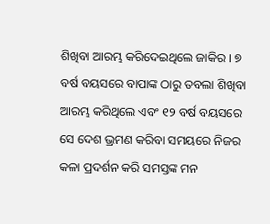ଶିଖିବା ଆରମ୍ଭ କରିଦେଇଥିଲେ ଜାକିର । ୭ ବର୍ଷ ବୟସରେ ବାପାଙ୍କ ଠାରୁ ତବଲା ଶିଖିବା ଆରମ୍ଭ କରିଥିଲେ ଏବଂ ୧୨ ବର୍ଷ ବୟସରେ ସେ ଦେଶ ଭ୍ରମଣ କରିବା ସମୟରେ ନିଜର କଳା ପ୍ରଦର୍ଶନ କରି ସମସ୍ତଙ୍କ ମନ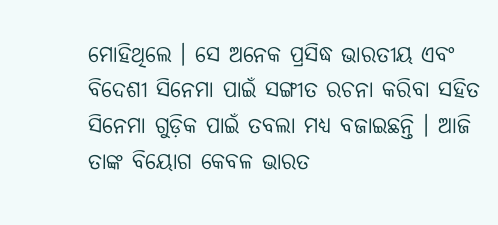ମୋହିଥିଲେ । ସେ ଅନେକ ପ୍ରସିଦ୍ଧ ଭାରତୀୟ ଏବଂ ବିଦେଶୀ ସିନେମା ପାଇଁ ସଙ୍ଗୀତ ରଚନା କରିବା ସହିତ ସିନେମା ଗୁଡ଼ିକ ପାଇଁ ତବଲା ମଧ୍ୟ ବଜାଇଛନ୍ତି । ଆଜି ତାଙ୍କ ବିୟୋଗ କେବଳ ଭାରତ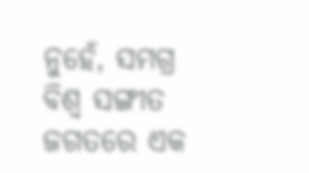ନୁହେଁ, ସମଗ୍ର ବିଶ୍ବ ସଙ୍ଗୀତ ଜଗତରେ ଏକ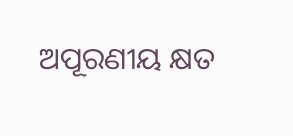ଅପୂରଣୀୟ କ୍ଷତ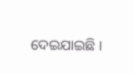ଦେଇଯାଇଛି ।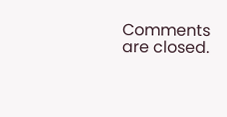Comments are closed.